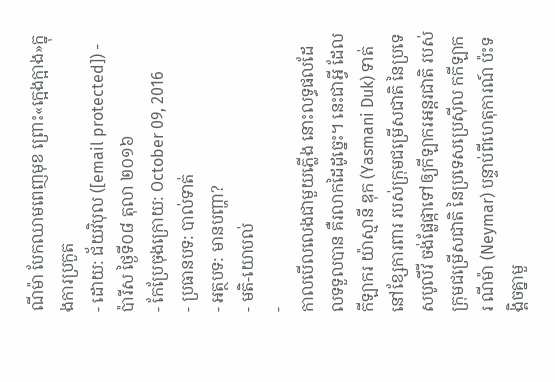ណីម៉ា បែកឈាមពេញមុខ ព្រោះ«ក្អេងក្អាង»ក្នុងការប្រកួត
- ដោយ: ជ័យវិបុល ([email protected]) - ប៉ារីស ថ្ងៃទី០៨ តុលា ២០១៦
- កែប្រែចុងក្រោយ: October 09, 2016
- ប្រធានបទ: បាល់ទាត់
- អត្ថបទ: មានបញ្ហា?
- មតិ-យោបល់
-
កាលបើលលេងជាមួយភ្លើង នោះលទ្ធផលដែលទទួលបាន គឺរលាកដៃដូច្នេះ។ នេះជាអ្វី ដែលកីឡាករ យ៉ាស្មានី ឌុក (Yasmani Duk) ទាត់នៅខ្សែការពារ របស់ក្រុមជម្រើសជាតិ នៃប្រទេសបូលីវី ចង់ផ្លែផ្កាទៅឲ្យកីឡាករអន្តរជាតិ របស់ក្រុមជម្រើសជាតិ នៃប្រទេសប្រេស៊ីល កកីឡាករ ណីម៉ា (Neymar) បន្ទាប់ពីហេតុការណ៍ ប៉ះទង្គិចគ្នាមួ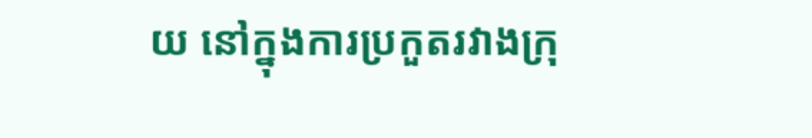យ នៅក្នុងការប្រកួតរវាងក្រុ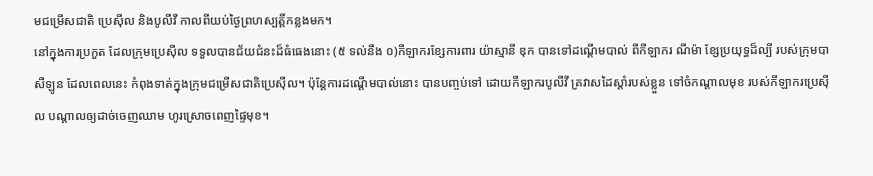មជម្រើសជាតិ ប្រេស៊ីល និងបូលីវី កាលពីយប់ថ្ងៃព្រហស្បត្តិ៍កន្លងមក។
នៅក្នុងការប្រកួត ដែលក្រុមប្រេស៊ីល ទទួលបានជ័យជំនះដ៏ធំធេងនោះ (៥ ទល់នឹង ០)កីឡាករខ្សែការពារ យ៉ាស្មានី ឌុក បានទៅដណ្ដើមបាល់ ពីកីឡាករ ណីម៉ា ខ្សែប្រយុទ្ធដ៏ល្បី របស់ក្រុមបាសឺឡូន ដែលពេលនេះ កំពុងទាត់ក្នុងក្រុមជម្រើសជាតិប្រេស៊ីល។ ប៉ុន្តែការដណ្ដើមបាល់នោះ បានបញ្ចប់ទៅ ដោយកីឡាករបូលីវី គ្រវាសដៃស្ដាំរបស់ខ្លួន ទៅចំកណ្ដាលមុខ របស់កីឡាករប្រេស៊ីល បណ្ដាលឲ្យដាច់ចេញឈាម ហូរស្រោចពេញផ្ទៃមុខ។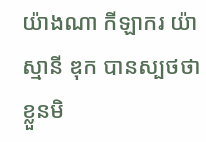យ៉ាងណា កីឡាករ យ៉ាស្មានី ឌុក បានស្បថថា ខ្លួនមិ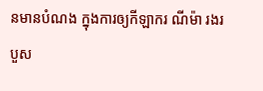នមានបំណង ក្នុងការឲ្យកីឡាករ ណីម៉ា រងរបួស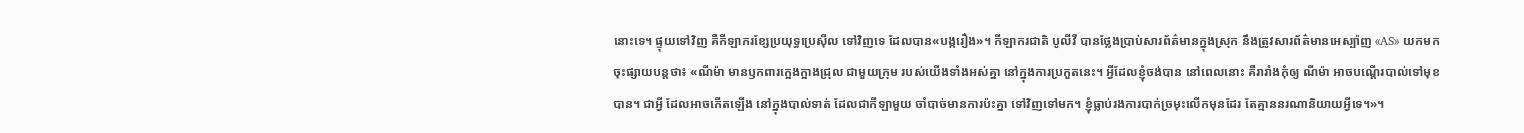នោះទេ។ ផ្ទុយទៅវិញ គឺកីឡាករខ្សែប្រយុទ្ធប្រេស៊ីល ទៅវិញទេ ដែលបាន«បង្ករឿង»។ កីឡាករជាតិ បូលីវី បានថ្លែងប្រាប់សារព័ត៌មានក្នុងស្រុក នឹងត្រូវសារព័ត៌មានអេស្ប៉ាញ «AS» យកមកចុះផ្សាយបន្តថា៖ «ណីម៉ា មានឫកពារក្អេងក្អាងជ្រុល ជាមួយក្រុម របស់យើងទាំងអស់គ្នា នៅក្នុងការប្រកួតនេះ។ អ្វីដែលខ្ញុំចង់បាន នៅពេលនោះ គឺរារាំងកុំឲ្យ ណីម៉ា អាចបណ្ដើរបាល់ទៅមុខបាន។ ជាអ្វី ដែលអាចកើតឡើង នៅក្នុងបាល់ទាត់ ដែលជាកីឡាមួយ ចាំបាច់មានការប៉ះគ្នា ទៅវិញទៅមក។ ខ្ញុំធ្លាប់រងការបាក់ច្រមុះលើកមុនដែរ តែគ្មាននរណានិយាយអ្វីទេ។»។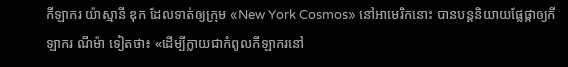កីឡាករ យ៉ាស្មានី ឌុក ដែលទាត់ឲ្យក្រុម «New York Cosmos» នៅអាមេរិកនោះ បានបន្តនិយាយផ្លែផ្កាឲ្យកីឡាករ ណីម៉ា ទៀតថា៖ «ដើម្បីក្លាយជាកំពូលកីឡាករនៅ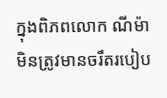ក្នុងពិភពលោក ណីម៉ា មិនត្រូវមានចរឹតរបៀប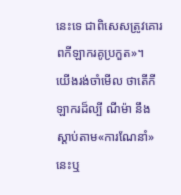នេះទេ ជាពិសេសត្រូវគោរពកីឡាករគូប្រកួត»។
យើងរង់ចាំមើល ថាតើកីឡាករដ៏ល្បី ណីម៉ា នឹងស្ដាប់តាម«ការណែនាំ»នេះឬ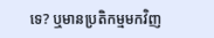ទេ? ឬមានប្រតិកម្មមកវិញ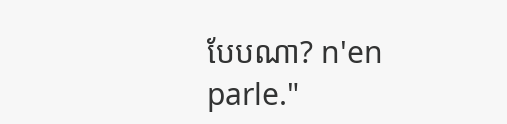បែបណា? n'en parle."